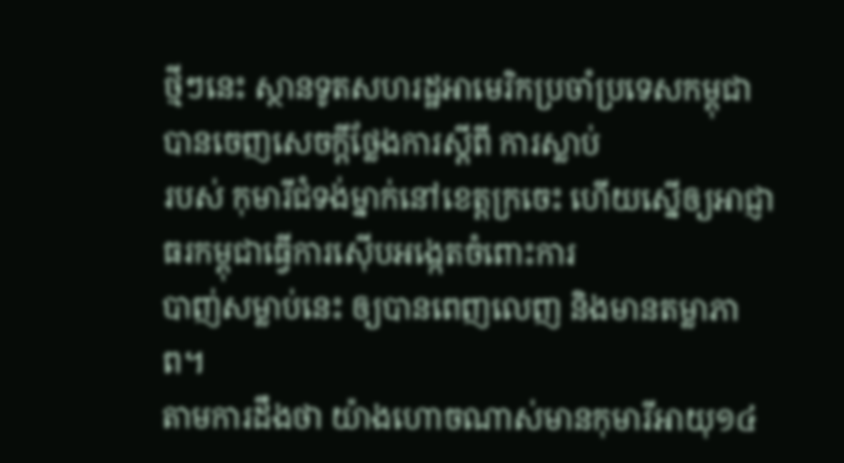ថ្មីៗនេះ ស្ថានទូតសហរដ្ឋអាមេរិកប្រចាំប្រទេសកម្ពុជា បានចេញសេចក្តីថ្លែងការស្តីពី ការស្លាប់
របស់ កុមារីជំទង់ម្នាក់នៅខេត្តក្រចេះ ហើយស្នើឲ្យអាជ្ញាធរកម្ពុជាធ្វើការស៊ើបអង្កេតចំពោះការ
បាញ់សម្លាប់នេះ ឲ្យបានពេញលេញ និងមានតម្លាភាព។
តាមការដឹងថា យ៉ាងហោចណាស់មានកុមារីអាយុ១៤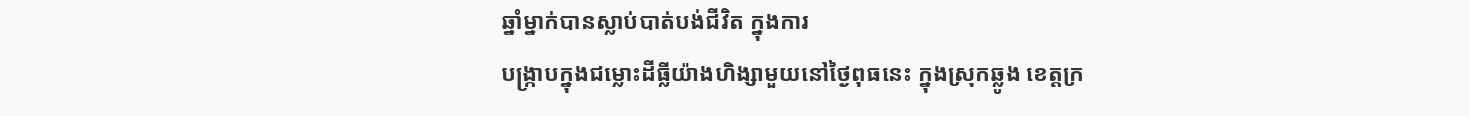ឆ្នាំម្នាក់បានស្លាប់បាត់បង់ជីវិត ក្នុងការ
បង្រ្កាបក្នុងជម្លោះដីធ្លីយ៉ាងហិង្សាមួយនៅថ្ងៃពុធនេះ ក្នុងស្រុកឆ្លូង ខេត្តក្រ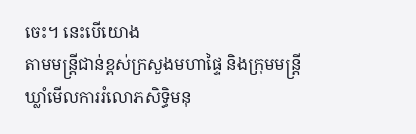ចេះ។ នេះបើយោង
តាមមន្ដ្រីជាន់ខ្ពស់ក្រសួងមហាផ្ទៃ និងក្រុមមន្ដ្រីឃ្លាំមើលការរំលោភសិទ្ធិមនុ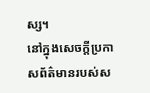ស្ស។
នៅក្នុងសេចក្ដីប្រកាសព័ត៌មានរបស់ស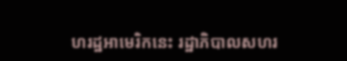ហរដ្ឋអាមេរិកនេះ រដ្ឋាភិបាលសហរ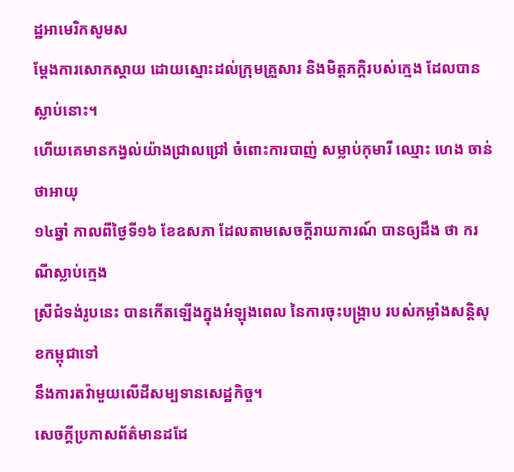ដ្ឋអាមេរិកសូមស
ម្ដែងការសោកស្ដាយ ដោយស្មោះដល់ក្រុមគ្រួសារ និងមិត្ដភក្ដិរបស់ក្មេង ដែលបានស្លាប់នោះ។
ហើយគេមានកង្វល់យ៉ាងជ្រាលជ្រៅ ចំពោះការបាញ់ សម្លាប់កុមារី ឈ្មោះ ហេង ចាន់ថាអាយុ
១៤ឆ្នាំ កាលពីថ្ងៃទី១៦ ខែឧសភា ដែលតាមសេចក្ដីរាយការណ៍ បានឲ្យដឹង ថា ករណីស្លាប់ក្មេង
ស្រីជំទង់រូបនេះ បានកើតឡើងក្នុងអំឡុងពេល នៃការចុះបង្រ្កាប របស់កម្លាំងសន្តិសុខកម្ពុជាទៅ
នឹងការតវ៉ាមួយលើដីសម្បទានសេដ្ឋកិច្ច។
សេចក្ដីប្រកាសព័ត៌មានដដែ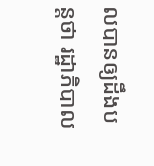លបានឲ្យដឹងបន្តថា រដ្ឋាភិបាល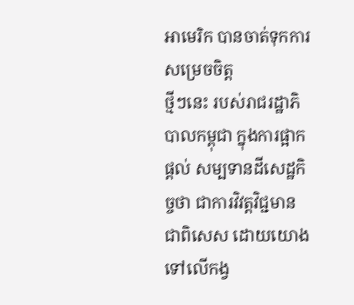អាមេរិក បានចាត់ទុកការសម្រេចចិត្ត
ថ្មីៗនេះ របស់រាជរដ្ឋាភិបាលកម្ពុជា ក្នុងការផ្អាកផ្ដល់ សម្បទានដីសេដ្ឋកិច្ចថា ជាការវិវត្តវិជ្ជមាន
ជាពិសេស ដោយយោងទៅលើកង្វ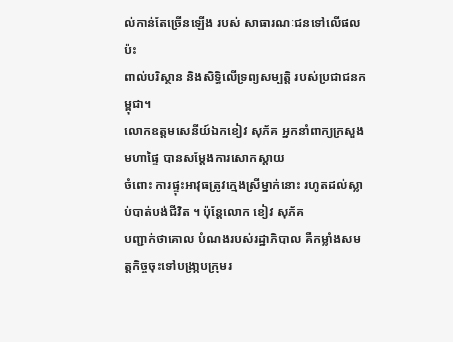ល់កាន់តែច្រើនឡើង របស់ សាធារណៈជនទៅលើផលប៉ះ
ពាល់បរិស្ថាន និងសិទ្ធិលើទ្រព្យសម្បត្តិ របស់ប្រជាជនកម្ពុជា។
លោកឧត្តមសេនីយ៍ឯកខៀវ សុភ័គ អ្នកនាំពាក្យក្រសួងមហាផ្ទៃ បានសម្ដែងការសោកស្ដាយ
ចំពោះ ការផ្ទុះអាវុធត្រូវក្មេងស្រីម្នាក់នោះ រហូតដល់ស្លាប់បាត់បង់ជីវិត ។ ប៉ុន្តែលោក ខៀវ សុភ័គ
បញ្ជាក់ថាគោល បំណងរបស់រដ្ឋាភិបាល គឺកម្លាំងសមត្តកិច្ចចុះទៅបង្រា្កបក្រុមរ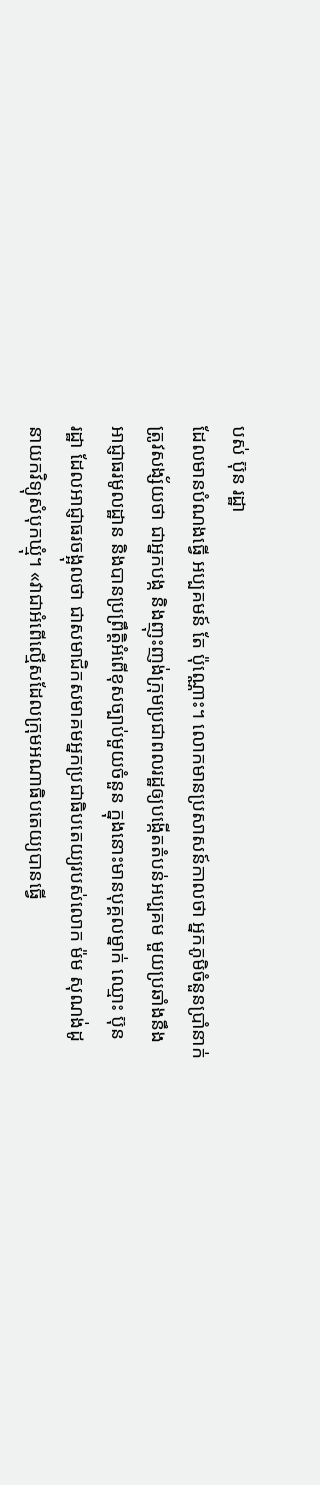បស់ ប៊ុន រដ្ឋា
ដែលមានបំណងធ្វើ អប្បគមន៍ តែ ប៉ុណ្ណោះ។ លោកមានប្រសាសន៍កាលថា អ្នកភូមិចំនួនប្រាំនាក់
ត្រូវសង្ស័យថា ជាអ្នកបង្ក និងញុះញង់ក្រុមប្រជាពលរដ្ឋឲ្យបង្កើតតំបន់អប្បគម មួយប្រឆាំងនឹង
អាជ្ញាធរមូលដ្ឋាន និងបានប្រព្រឹត្តិអំពើខុសច្បាប់មួយចំនួន ក្នុងនោះមានបុគ្គលម្នាក់ ឈ្មោះ ប៊ុន
រដ្ឋា ដែលអាជ្ញាធរចង្អុលថា ជាសមាជិកសមាគមអ្នកប្រជាធិបតេយ្យរបស់លោក ម៉ម សុណង់ដូ
នាយកវិទ្យុសំបុកឃ្មុំ។ «វាជាអំពើល្មើសដែលក្រុមអណាធិបតេយ្យបានធ្វើ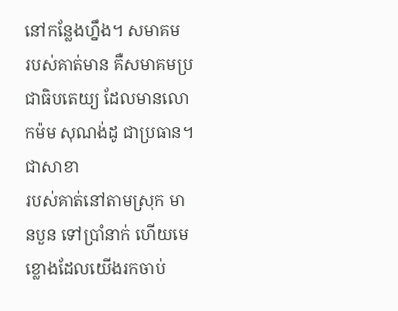នៅកន្លែងហ្នឹង។ សមាគម
របស់គាត់មាន គឺសមាគមប្រជាធិបតេយ្យ ដែលមានលោកម៉ម សុណង់ដូ ជាប្រធាន។ ជាសាខា
របស់គាត់នៅតាមស្រុក មានបួន ទៅប្រាំនាក់ ហើយមេខ្លោងដែលយើងរកចាប់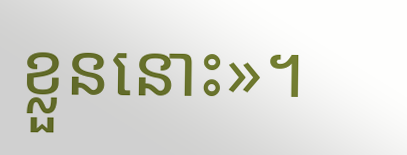ខ្លួននោះ»។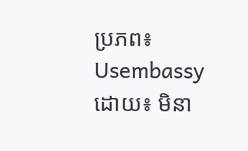ប្រភព៖ Usembassy
ដោយ៖ មិនា